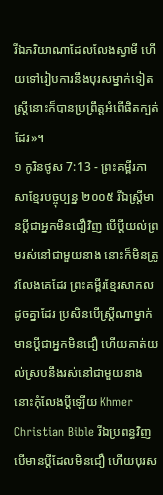រីឯភរិយាណាដែលលែងស្វាមី ហើយទៅរៀបការនឹងបុរសម្នាក់ទៀត ស្ត្រីនោះក៏បានប្រព្រឹត្តអំពើផិតក្បត់ដែរ»។
១ កូរិនថូស 7:13 - ព្រះគម្ពីរភាសាខ្មែរបច្ចុប្បន្ន ២០០៥ រីឯស្ត្រីមានប្ដីជាអ្នកមិនជឿវិញ បើប្ដីយល់ព្រមរស់នៅជាមួយនាង នោះក៏មិនត្រូវលែងគេដែរ ព្រះគម្ពីរខ្មែរសាកល ដូចគ្នាដែរ ប្រសិនបើស្ត្រីណាម្នាក់មានប្ដីជាអ្នកមិនជឿ ហើយគាត់យល់ស្របនឹងរស់នៅជាមួយនាង នោះកុំលែងប្ដីឡើយ Khmer Christian Bible រីឯប្រពន្ធវិញ បើមានប្ដីដែលមិនជឿ ហើយបុរស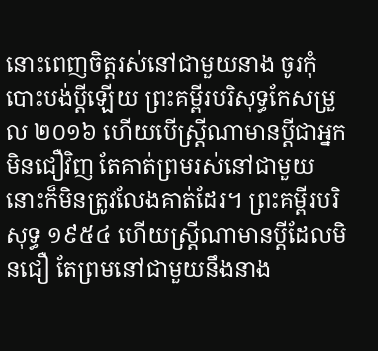នោះពេញចិត្ដរស់នៅជាមួយនាង ចូរកុំបោះបង់ប្ដីឡើយ ព្រះគម្ពីរបរិសុទ្ធកែសម្រួល ២០១៦ ហើយបើស្ត្រីណាមានប្តីជាអ្នកមិនជឿវិញ តែគាត់ព្រមរស់នៅជាមួយ នោះក៏មិនត្រូវលែងគាត់ដែរ។ ព្រះគម្ពីរបរិសុទ្ធ ១៩៥៤ ហើយស្ត្រីណាមានប្ដីដែលមិនជឿ តែព្រមនៅជាមួយនឹងនាង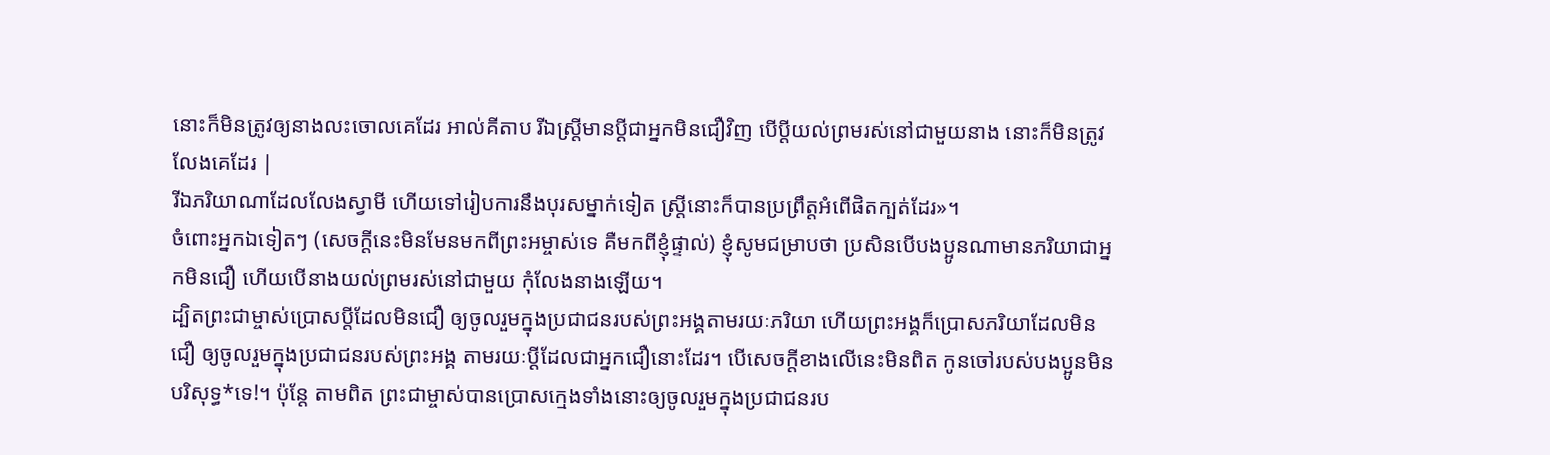នោះក៏មិនត្រូវឲ្យនាងលះចោលគេដែរ អាល់គីតាប រីឯស្ដ្រីមានប្ដីជាអ្នកមិនជឿវិញ បើប្ដីយល់ព្រមរស់នៅជាមួយនាង នោះក៏មិនត្រូវលែងគេដែរ |
រីឯភរិយាណាដែលលែងស្វាមី ហើយទៅរៀបការនឹងបុរសម្នាក់ទៀត ស្ត្រីនោះក៏បានប្រព្រឹត្តអំពើផិតក្បត់ដែរ»។
ចំពោះអ្នកឯទៀតៗ (សេចក្ដីនេះមិនមែនមកពីព្រះអម្ចាស់ទេ គឺមកពីខ្ញុំផ្ទាល់) ខ្ញុំសូមជម្រាបថា ប្រសិនបើបងប្អូនណាមានភរិយាជាអ្នកមិនជឿ ហើយបើនាងយល់ព្រមរស់នៅជាមួយ កុំលែងនាងឡើយ។
ដ្បិតព្រះជាម្ចាស់ប្រោសប្ដីដែលមិនជឿ ឲ្យចូលរួមក្នុងប្រជាជនរបស់ព្រះអង្គតាមរយៈភរិយា ហើយព្រះអង្គក៏ប្រោសភរិយាដែលមិនជឿ ឲ្យចូលរួមក្នុងប្រជាជនរបស់ព្រះអង្គ តាមរយៈប្ដីដែលជាអ្នកជឿនោះដែរ។ បើសេចក្ដីខាងលើនេះមិនពិត កូនចៅរបស់បងប្អូនមិនបរិសុទ្ធ*ទេ!។ ប៉ុន្តែ តាមពិត ព្រះជាម្ចាស់បានប្រោសក្មេងទាំងនោះឲ្យចូលរួមក្នុងប្រជាជនរប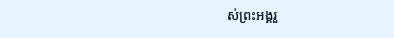ស់ព្រះអង្គរួ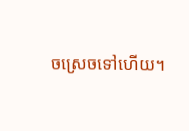ចស្រេចទៅហើយ។